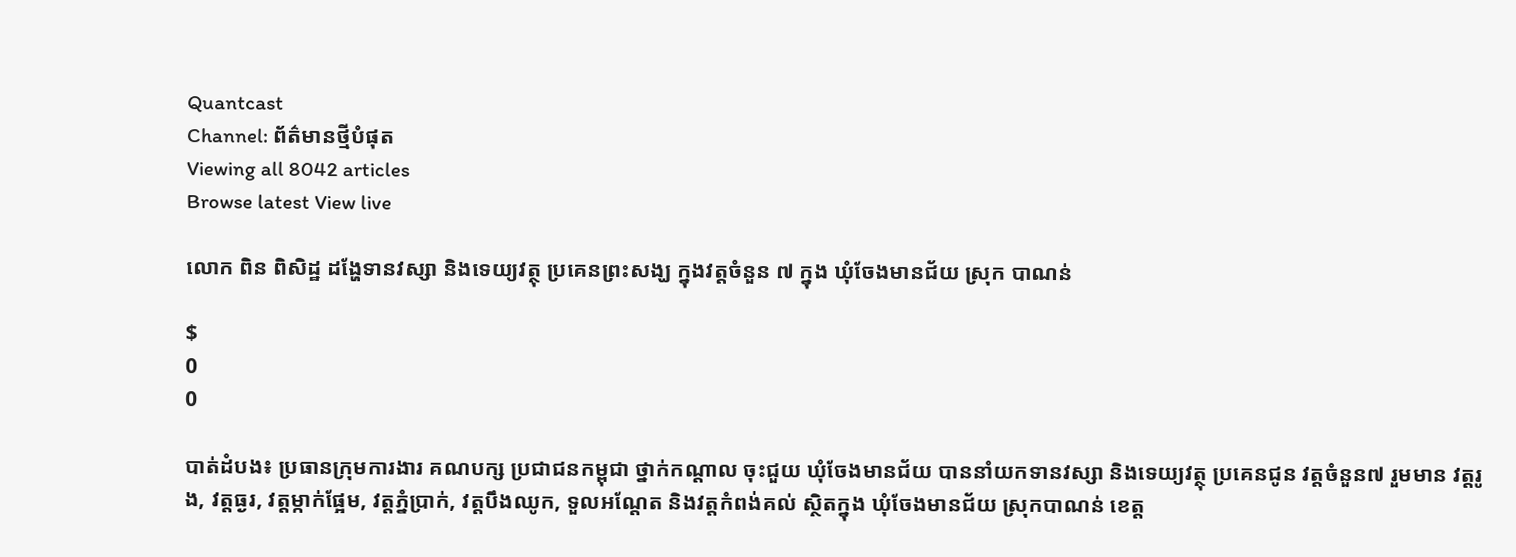Quantcast
Channel: ព័ត៌មានថ្មីបំផុត
Viewing all 8042 articles
Browse latest View live

លោក ពិន ពិសិដ្ឋ ដង្ហែទានវស្សា និងទេយ្យវត្ថុ ប្រគេនព្រះសង្ឃ ក្នុងវត្តចំនួន ៧ ក្នុង ឃុំចែងមានជ័យ ស្រុក បាណន់

$
0
0

បាត់ដំបង៖ ប្រធានក្រុមការងារ គណបក្ស ប្រជាជនកម្ពុជា ថ្នាក់កណ្តាល ចុះជួយ ឃុំចែងមានជ័យ បាននាំយកទានវស្សា និងទេយ្យវត្ថុ ប្រគេនជូន វត្តចំនួន៧ រួមមាន វត្តរូង, វត្តធ្ងរ, វត្តម្កាក់ផ្អែម, វត្តភ្នំប្រាក់, វត្តបឹងឈូក, ទួលអណ្តែត និងវត្តកំពង់គល់ ស្ថិតក្នុង ឃុំចែងមានជ័យ ស្រុកបាណន់ ខេត្ត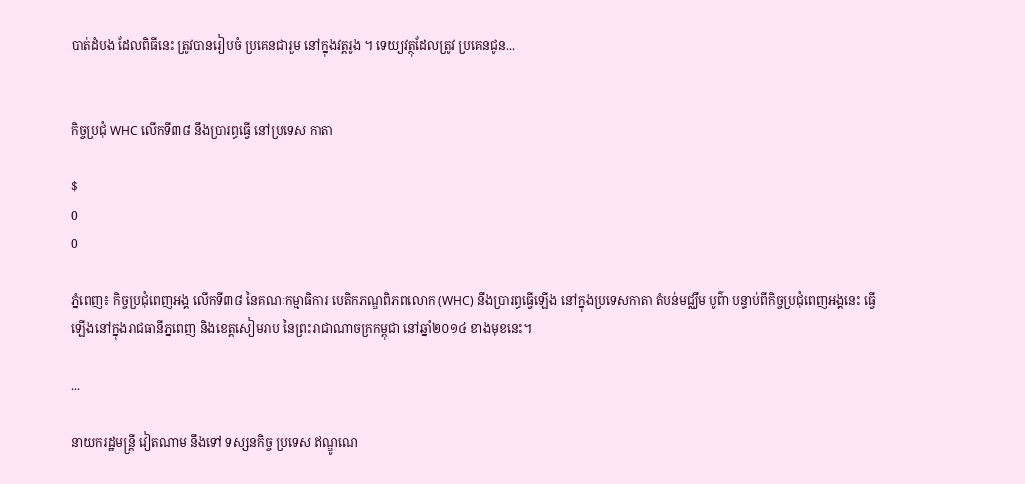បាត់ដំបង ដែលពិធីនេះ ត្រូវបានរៀបចំ ប្រគេនជារួម នៅក្នុងវត្តរូង ។ ទេយ្យវត្ថុដែលត្រូវ ប្រគេនជូន...


កិច្ចប្រជុំ WHC លើកទី៣៨ នឹងប្រារព្ធធ្វើ នៅប្រទេស កាតា

$
0
0

ភ្នំពេញ៖ កិច្ចប្រជុំពេញអង្គ លើកទី៣៨ នៃគណៈកម្មាធិការ បេតិកភណ្ឌពិភពលោក (WHC) នឹងប្រារព្ធធ្វើឡើង នៅក្នុងប្រទេសកាតា តំបន់មជ្ឈឹម បូព៌ា បន្ទាប់ពីកិច្ចប្រជុំពេញអង្គនេះ ធ្វើឡើងនៅក្នុងរាជធានីភ្នពេញ និងខេត្តសៀមរាប នៃព្រះរាជាណាចក្រកម្ពុជា នៅឆ្នាំ២០១៤ ខាងមុខនេះ។

...

នាយករដ្ឋមន្ត្រី វៀតណាម នឹងទៅ ទស្សនកិច្ច ប្រទេស ឥណ្ឌូណេ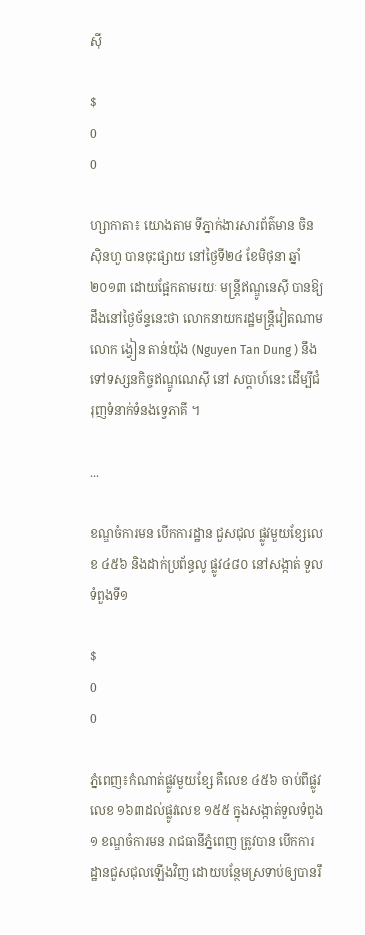ស៊ី

$
0
0

ហ្សាកាតា៖ យោងតាម ទីភ្នាក់ងារសារព័ត៌មាន ចិនស៊ិនហួ បានចុះផ្សាយ នៅថ្ងៃទី២៤ ខែមិថុនា ឆ្នាំ២០១៣ ដោយផ្អែកតាមរយៈ មន្ត្រីឥណ្ឌូនេស៊ី បានឱ្យដឹងនៅថ្ងៃច័ន្ទនេះថា លោកនាយករដ្ឋមន្រ្តីវៀតណាម លោក ង្វៀន តាន់យ៉ុង (Nguyen Tan Dung ) នឹងទៅទស្សនកិច្ចឥណ្ឌូណេស៊ី នៅ សប្តាហ៍នេះ ដើម្បីជំរុញទំនាក់ទំនងទ្វេភាគី ។

...

ខណ្ឌចំការមន បើកការដ្ឋាន ជួសជុល ផ្លូវមួយខ្សែលេខ ៤៥៦ និងដាក់ប្រព័ន្ធលូ ផ្លូវ៤៨០ នៅសង្កាត់ ទួលទំពួងទី១

$
0
0

ភ្នំពេញ៖កំណាត់ផ្លូវមួយខែ្ស គឺលេខ ៤៥៦ ចាប់ពីផ្លូវលេខ ១៦៣ដល់ផ្លូវលេខ ១៥៥ ក្នុងសង្កាត់ទួលទំពូង១ ខណ្ឌចំការមន រាជធានីភ្នំពេញ ត្រូវបាន បើកការដ្ឋានជួសជុលឡើងវិញ ដោយបន្ថែមស្រទាប់ឲ្យបានរឹ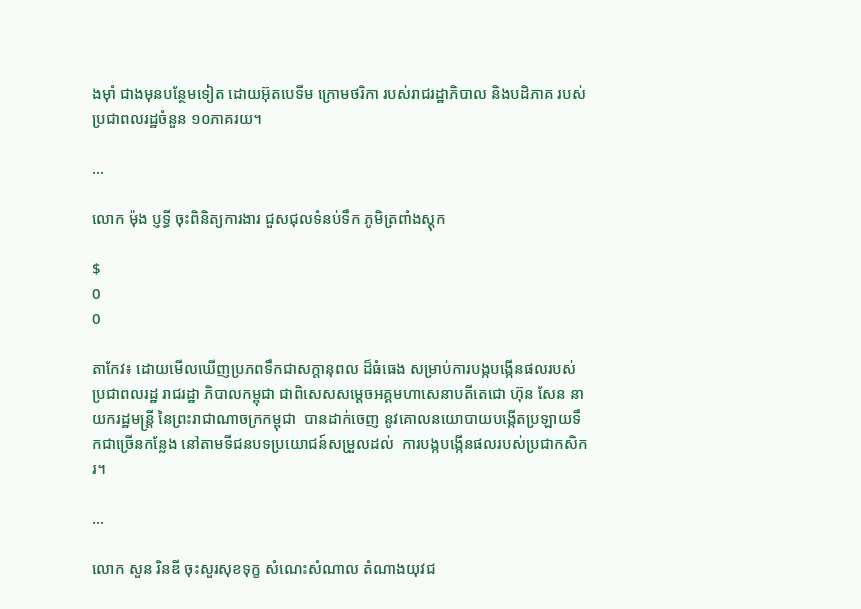ងម៉ាំ ជាងមុនបន្ថែមទៀត ដោយអ៊ុតបេទីម ក្រោមថរិកា របស់រាជរដ្ឋាភិបាល និងបដិភាគ របស់ប្រជាពលរដ្ឋចំនួន ១០ភាគរយ។

...

លោក ម៉ុង ប្ញទ្ធី ចុះពិនិត្យការងារ ជួសជុលទំនប់ទឹក ភូមិត្រពាំងស្តុក

$
0
0

តាកែវ៖ ដោយមើលឃើញប្រភពទឹកជាសក្តានុពល ដ៏ធំធេង សម្រាប់ការបង្កបង្កើនផលរបស់ប្រជាពលរដ្ឋ រាជរដ្ឋា ភិបាលកម្ពុជា ជាពិសេសសម្តេចអគ្គមហាសេនាបតីតេជោ ហ៊ុន សែន នាយករដ្ឋមន្រ្តី នៃព្រះរាជាណាចក្រកម្ពុជា  បានដាក់ចេញ នូវគោលនយោបាយបង្កើតប្រឡាយទឹកជាច្រើនកន្លែង នៅតាមទីជនបទប្រយោជន៍សម្រួលដល់  ការបង្កបង្កើនផលរបស់ប្រជាកសិករ។

...

លោក សួន រិនឌី ចុះសួរសុខទុក្ខ សំណេះសំណាល តំណាងយុវជ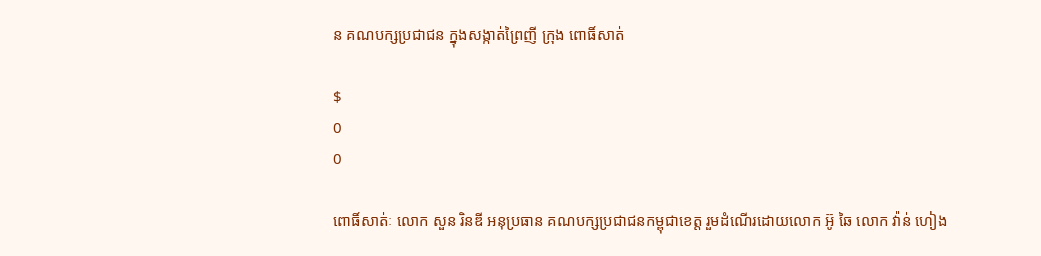ន គណបក្សប្រជាជន ក្នុងសង្កាត់ព្រៃញី ក្រុង ពោធិ៍សាត់

$
0
0

ពោធិ៍សាត់ៈ លោក សួន រិនឌី អនុប្រធាន គណបក្សប្រជាជនកម្ពុជាខេត្ត រួមដំណើរដោយលោក អ៊ូ ឆៃ លោក វ៉ាន់ ហៀង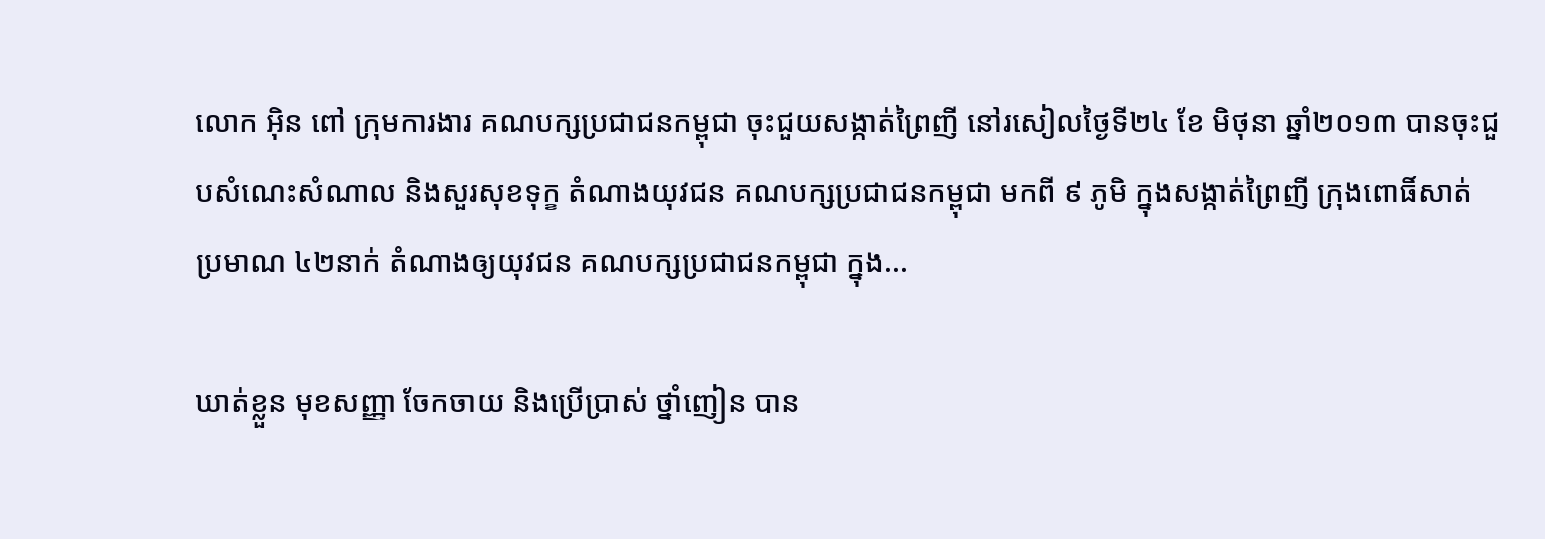លោក អ៊ិន ពៅ ក្រុមការងារ គណបក្សប្រជាជនកម្ពុជា ចុះជួយសង្កាត់ព្រៃញី នៅរសៀលថ្ងៃទី២៤ ខែ មិថុនា ឆ្នាំ២០១៣ បានចុះជួបសំណេះសំណាល និងសួរសុខទុក្ខ តំណាងយុវជន គណបក្សប្រជាជនកម្ពុជា មកពី ៩ ភូមិ ក្នុងសង្កាត់ព្រៃញី ក្រុងពោធិ៍សាត់ ប្រមាណ ៤២នាក់ តំណាងឲ្យយុវជន គណបក្សប្រជាជនកម្ពុជា ក្នុង...

ឃាត់ខ្លួន មុខសញ្ញា ចែកចាយ និងប្រើប្រាស់ ថ្នាំញៀន បាន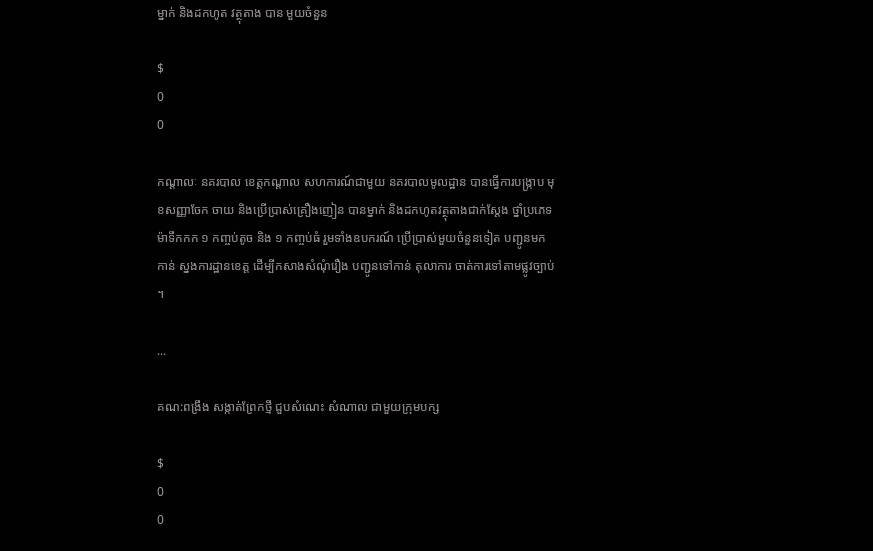ម្នាក់ និងដកហូត វត្ថុតាង បាន មួយចំនួន

$
0
0

កណ្តាលៈ នគរបាល ខេត្តកណ្តាល សហការណ៍ជាមួយ នគរបាលមូលដ្ឋាន បានធ្វើការបង្រ្កាប មុខសញ្ញាចែក ចាយ និងប្រើប្រាស់គ្រឿងញៀន បានម្នាក់ និងដកហូតវត្ថុតាងជាក់ស្តែង ថ្នាំប្រភេទម៉ាទឹកកក ១ កញ្ចប់តូច និង ១ កញ្ចប់ធំ រួមទាំងឧបករណ៍ ប្រើប្រាស់មួយចំនួនទៀត បញ្ជូនមកកាន់ ស្នងការដ្ឋានខេត្ត ដើម្បីកសាងសំណុំរឿង បញ្ជូនទៅកាន់ តុលាការ ចាត់ការទៅតាមផ្លូវច្បាប់ ។

...

គណ:ពង្រឹង សង្កាត់ព្រែកថ្មី ជួបសំណេះ សំណាល ជាមួយក្រុមបក្ស

$
0
0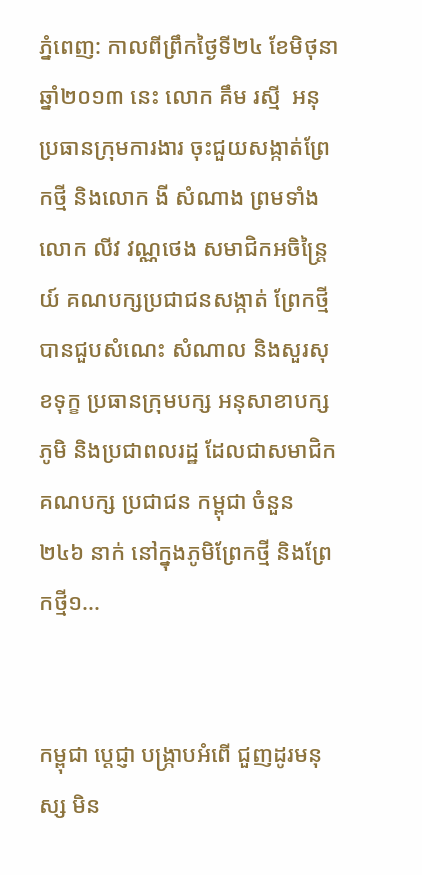ភ្នំពេញ: កាលពីព្រឹកថ្ងៃទី២៤ ខែមិថុនា ឆ្នាំ២០១៣ នេះ លោក គឹម រស្មី  អនុប្រធានក្រុមការងារ ចុះជួយសង្កាត់ព្រែកថ្មី និងលោក ងី សំណាង ព្រមទាំងលោក លីវ វណ្ណថេង សមាជិកអចិន្រ្តៃយ៍ គណបក្សប្រជាជនសង្កាត់ ព្រែកថ្មី បានជួបសំណេះ សំណាល និងសួរសុខទុក្ខ ប្រធានក្រុមបក្ស អនុសាខាបក្សភូមិ និងប្រជាពលរដ្ឋ ដែលជាសមាជិក គណបក្ស ប្រជាជន កម្ពុជា ចំនួន ២៤៦ នាក់ នៅក្នុងភូមិព្រែកថ្មី និងព្រែកថ្មី១...


កម្ពុជា ប្តេជ្ញា បង្រ្កាបអំពើ ជួញដូរមនុស្ស មិន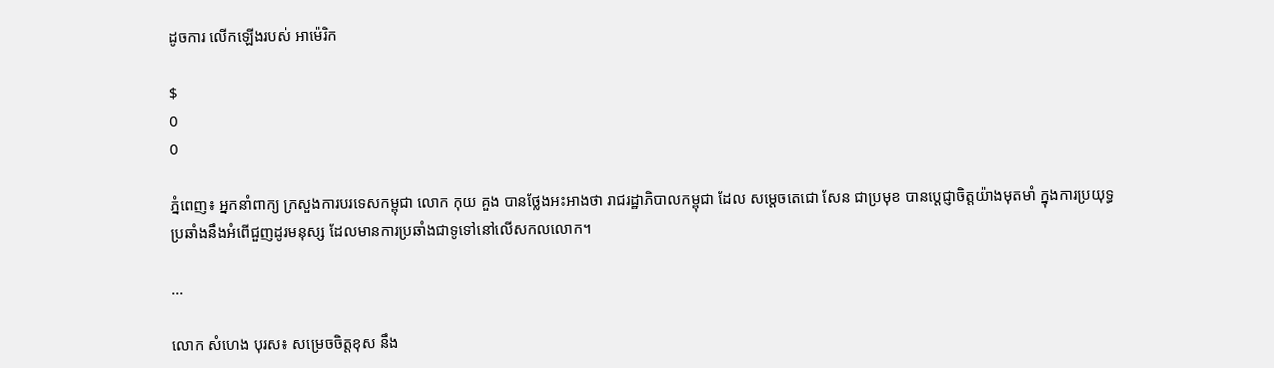ដូចការ លើកឡើងរបស់ អាម៉េរិក

$
0
0

ភ្នំពេញ៖ អ្នកនាំពាក្យ ក្រសួងការបរទេសកម្ពុជា លោក កុយ គួង បានថ្លែងអះអាងថា រាជរដ្ឋាភិបាលកម្ពុជា ដែល សម្តេចតេជោ សែន ជាប្រមុខ បានប្តេជ្ញាចិត្តយ៉ាងមុតមាំ ក្នុងការប្រយុទ្ធប្រឆាំងនឹងអំពើជួញដូរមនុស្ស ដែលមានការប្រឆាំងជាទូទៅនៅលើសកលលោក។

...

លោក សំហេង បុរស៖ សម្រេចចិត្តខុស នឹង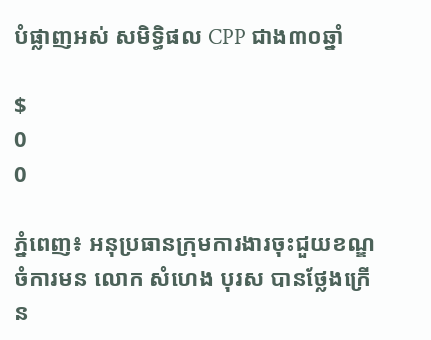បំផ្លាញអស់ សមិទ្ធិផល CPP ជាង៣០ឆ្នាំ

$
0
0

ភ្នំពេញ៖ អនុប្រធានក្រុមការងារចុះជួយខណ្ឌចំការមន លោក សំហេង បុរស បានថ្លែងក្រើន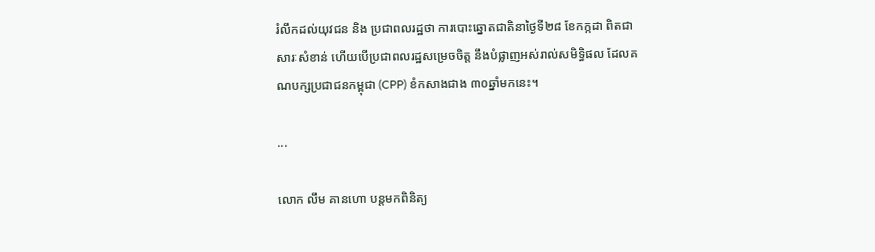រំលឹកដល់យុវជន និង ប្រជាពលរដ្ឋថា ការបោះឆ្នោតជាតិនាថ្ងៃទី២៨ ខែកក្កដា ពិតជាសារៈសំខាន់ ហើយបើប្រជាពលរដ្ឋសម្រេចចិត្ត នឹងបំផ្លាញអស់រាល់សមិទ្ធិផល ដែលគណបក្សប្រជាជនកម្ពុជា (CPP) ខំកសាងជាង ៣០ឆ្នាំមកនេះ។

...

លោក លឹម គានហោ បន្ដមកពិនិត្យ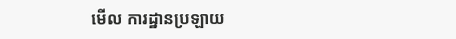មើល ការដ្ឋានប្រឡាយ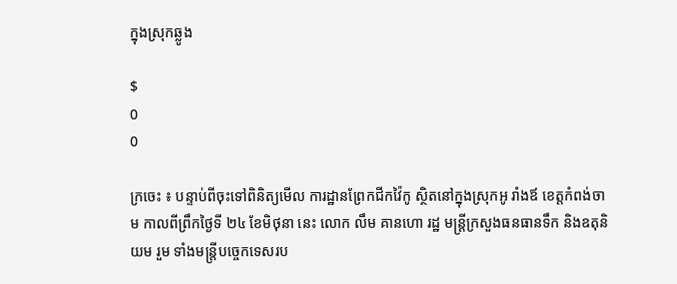ក្នុងស្រុកឆ្លូង

$
0
0

ក្រចេះ ៖ បន្ទាប់ពីចុះទៅពិនិត្យមើល ការដ្ឋានព្រែកជីកវ៉ៃកូ ស្ថិតនៅក្នុងស្រុកអូ រាំងឪ ខេត្ដកំពង់ចាម កាលពីព្រឹកថ្ងៃទី ២៤ ខែមិថុនា នេះ លោក លឹម គានហោ រដ្ឋ មន្ដ្រីក្រសួងធនធានទឹក និងឧតុនិយម រួម ទាំងមន្ដ្រីបច្ចេកទេសរប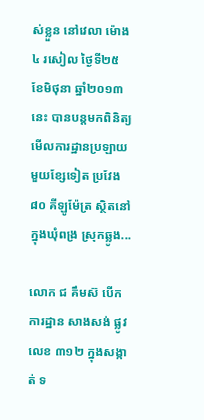ស់ខ្លួន នៅវេលា ម៉ោង ៤ រសៀល ថ្ងៃទី២៥ ខែមិថុនា ឆ្នាំ២០១៣នេះ បានបន្ដមកពិនិត្យមើលការដ្ឋានប្រឡាយ មួយខ្សែទៀត ប្រវែង ៨០ គីឡូម៉ែត្រ ស្ថិតនៅក្នុងឃុំពង្រ ស្រុកឆ្លូង...

លោក ជ គឹមស៊ បើកការដ្ឋាន សាងសង់ ផ្លូវលេខ ៣១២ ក្នុងសង្កាត់ ទ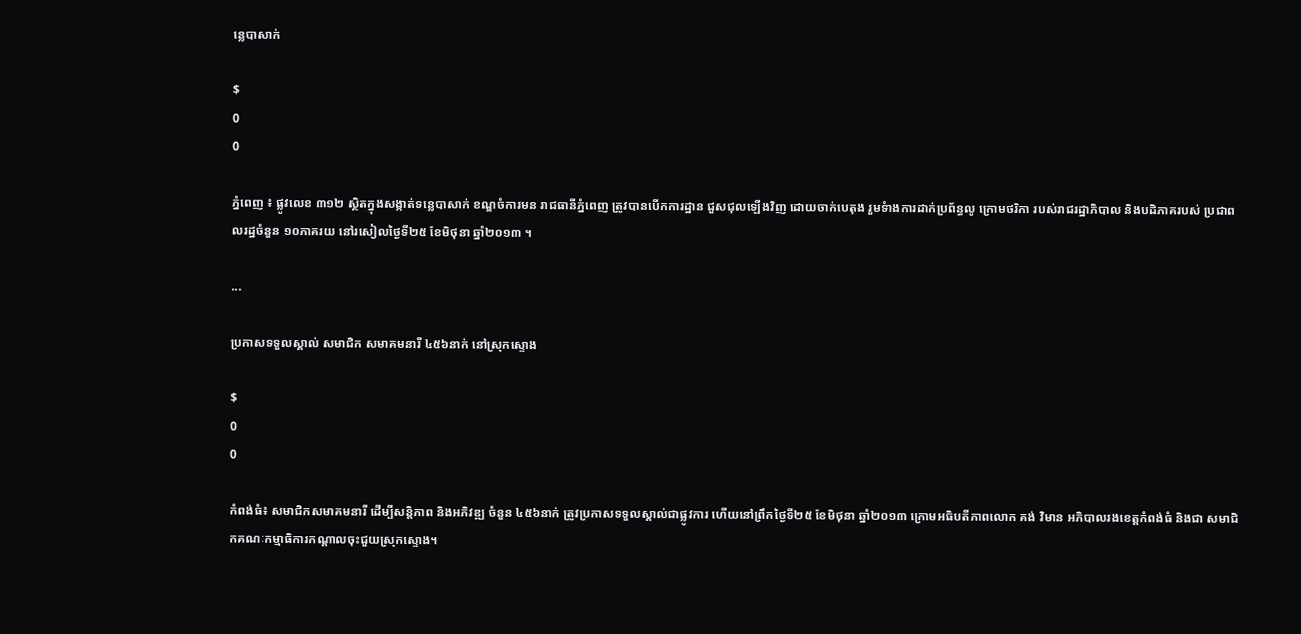ន្លេបាសាក់

$
0
0

ភ្នំពេញ ៖ ផ្លូវលេខ ៣១២ ស្ថិតក្នុងសង្កាត់ទន្លេបាសាក់ ខណ្ឌចំការមន រាជធានីភ្នំពេញ ត្រូវបានបើកការដ្ឋាន ជួសជុលឡើងវិញ ដោយចាក់បេតុង រួមទំាងការដាក់ប្រព័ន្ធលូ ក្រោមថរិកា របស់រាជរដ្ឋាភិបាល និងបដិភាគរបស់ ប្រជាពលរដ្ឋចំនួន ១០ភាគរយ នៅរសៀលថ្ងៃទី២៥ ខែមិថុនា ឆ្នាំ២០១៣ ។

...

ប្រកាសទទួលស្គាល់ សមាជិក សមាគមនារី ៤៥៦នាក់ នៅស្រុកស្ទោង

$
0
0

កំពង់ធំ៖ សមាជិកសមាគមនារី ដើម្បីសន្តិភាព និងអភិវឌ្ឍ ចំនួន ៤៥៦នាក់ ត្រូវប្រកាសទទួលស្គាល់ជាផ្លូវការ ហើយនៅព្រឹកថ្ងៃទី២៥ ខែមិថុនា ឆ្នាំ២០១៣ ក្រោមអធិបតីភាពលោក គង់ វិមាន អភិបាលរងខេត្តកំពង់ធំ និងជា សមាជិកគណៈកម្មាធិការកណ្តាលចុះជួយស្រុកស្ទោង។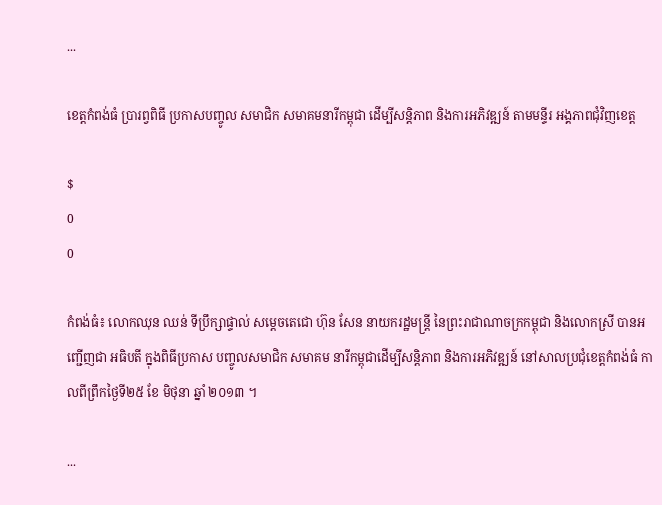...

ខេត្តកំពង់ធំ ប្រារព្វពិធី ប្រកាសបញ្ចូល សមាជិក សមាគមនារីកម្ពុជា ដើម្បីសន្តិភាព និងការអភិវឌ្ឍន៍ តាមមន្ទីរ អង្គភាពជុំវិញខេត្ត

$
0
0

កំពង់ធំ៖ លោកឈុន ឈន់ ទីប្រឹក្សាផ្ទាល់ សម្ដេចតេជោ ហ៊ុន សែន នាយករដ្ឋមន្ត្រី នៃព្រះរាជាណាចក្រកម្ពុជា និងលោកស្រី បានអញ្ជើញជា អធិបតី ក្នុងពិធីប្រកាស បញ្ចូលសមាជិក សមាគម នារីកម្ពុជាដើម្បីសន្តិភាព និងការអភិវឌ្ឍន៍ នៅសាលប្រជុំខេត្តកំពង់ធំ កាលពីព្រឹកថ្ងៃទី២៥ ខែ មិថុនា ឆ្នាំ ២០១៣ ។

...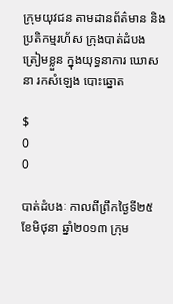ក្រុមយុវជន តាមដានព័ត៌មាន និងប្រតិកម្មរហ័ស ក្រុងបាត់ដំបង ត្រៀមខ្លួន ក្នុងយុទ្ធនាការ ឃោសនា រកសំឡេង បោះឆ្នោត

$
0
0

បាត់ដំបងៈ កាលពីព្រឹកថ្ងៃទី២៥ ខែមិថុនា ឆ្នាំ២០១៣ ក្រុម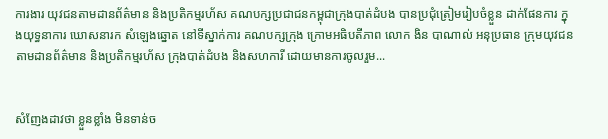ការងារ យុវជនតាមដានព័ត៌មាន និងប្រតិកម្មរហ័ស គណបក្សប្រជាជនកម្ពុជាក្រុងបាត់ដំបង បានប្រជុំត្រៀមរៀបចំខ្លួន ដាក់ផែនការ ក្នុងយុទ្ធនាការ ឃោសនារក សំឡេងឆ្នោត នៅទីស្នាក់ការ គណបក្សក្រុង ក្រោមអធិបតីភាព លោក ងិន បាណាល់ អនុប្រធាន ក្រុមយុវជនតាមដានព័ត៌មាន និងប្រតិកម្មរហ័ស ក្រុងបាត់ដំបង និងសហការី ដោយមានការចូលរួម...


សំញែងដាវថា ខ្លួនខ្លាំង មិនទាន់ច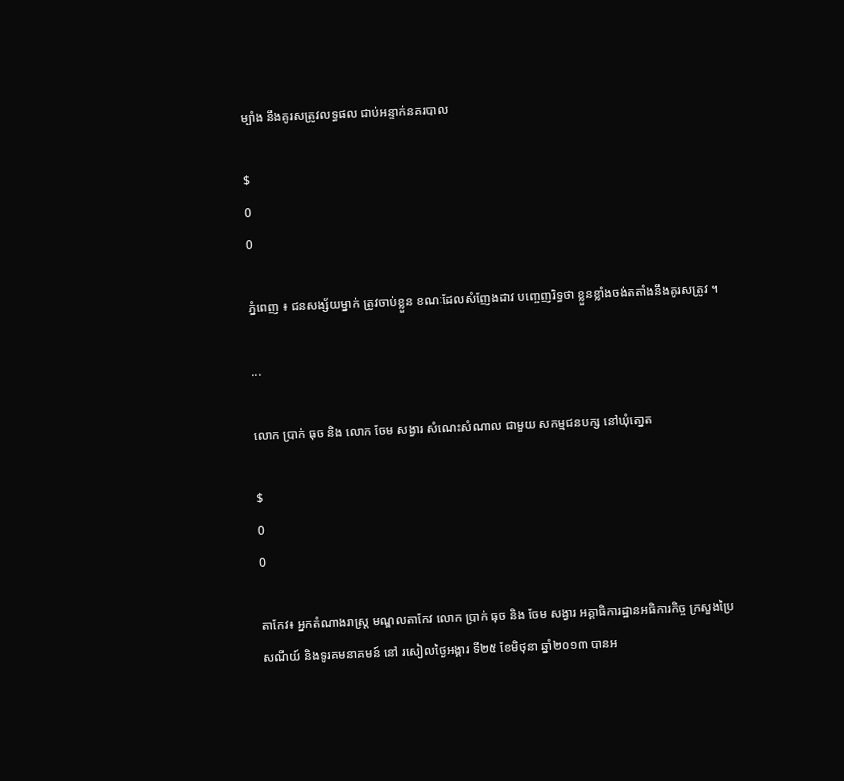ម្បាំង នឹងគូរសត្រូវលទ្ធផល ជាប់អន្ទាក់នគរបាល

$
0
0

ភ្នំពេញ ៖ ជនសង្ស័យម្នាក់ ត្រូវចាប់ខ្លួន ខណៈដែលសំញែងដាវ បញ្ចេញរិទ្ធថា ខ្លួនខ្លាំងចង់តតាំងនឹងគូរសត្រូវ ។

...

លោក ប្រាក់ ធុច និង លោក ចែម សង្វារ សំណេះសំណាល ជាមួយ សកម្មជនបក្ស នៅឃុំតោ្នត

$
0
0

តាកែវ៖ អ្នកតំណាងរាស្រ្ត មណ្ឌលតាកែវ លោក ប្រាក់ ធុច និង ចែម សង្វារ អគ្គាធិការដ្ឋានអធិការកិច្ច ក្រសួងប្រៃសណីយ៍ និងទូរគមនាគមន៍ នៅ រសៀលថ្ងៃអង្គារ ទី២៥ ខែមិថុនា ឆ្នាំ២០១៣ បានអ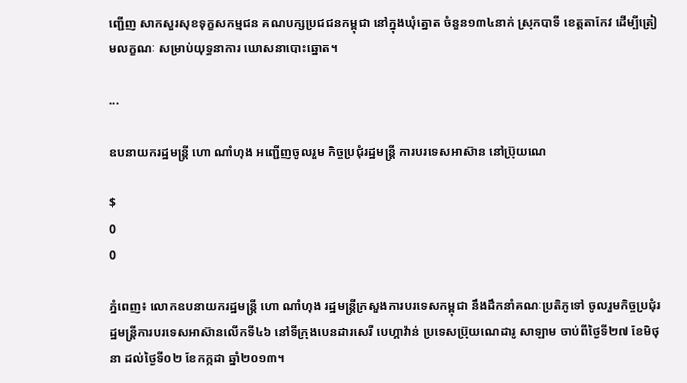ញ្ជើញ សាកសួរសុខទុក្ខសកម្មជន គណបក្សប្រជជនកម្ពុជា នៅក្នុងឃុំត្នោត ចំនួន១៣៤នាក់ ស្រុកបាទី ខេត្តតាកែវ ដើម្បីត្រៀមលក្ខណៈ សម្រាប់យុទ្ធនាការ ឃោសនាបោះឆ្នោត។

...

ឧបនាយករដ្ឋមន្រ្តី ហោ ណាំហុង អញ្ជើញចូលរួម កិច្ចប្រជុំរដ្ឋមន្រ្តី ការបរទេសអាស៊ាន នៅប្រ៊ុយណេ

$
0
0

ភ្នំពេញ៖ លោកឧបនាយករដ្ឋមន្រ្តី ហោ ណាំហុង រដ្ឋមន្រ្តីក្រសួងការបរទេសកម្ពុជា នឹងដឹកនាំគណៈប្រតិភូទៅ ចូលរួមកិច្ចប្រជុំរដ្ឋមន្រ្តីការបរទេសអាស៊ានលើកទី៤៦ នៅទីក្រុងបេនដារសេរី បេហ្គាវ៉ាន់ ប្រទេសប្រ៊ុយណេដារូ សាឡាម ចាប់ពីថ្ងៃទី២៧ ខែមិថុនា ដល់ថ្ងៃទី០២ ខែកក្កដា ឆ្នាំ២០១៣។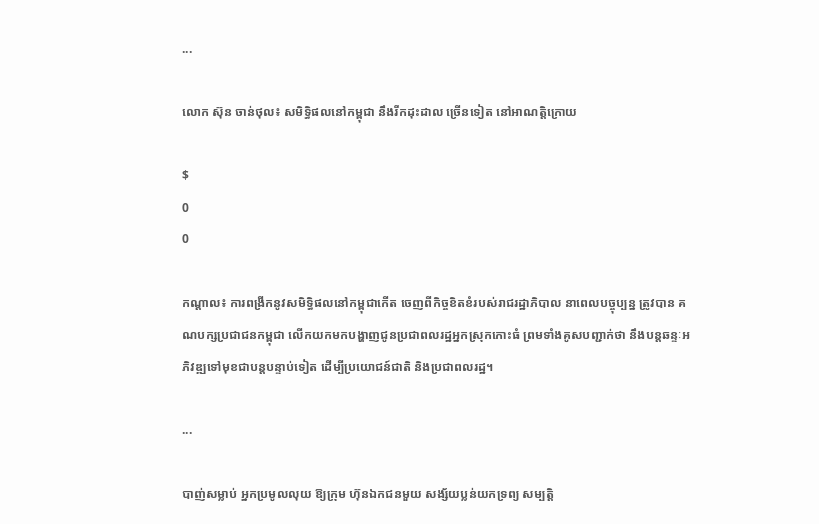...

លោក ស៊ុន ចាន់ថុល៖ សមិទ្ធិផលនៅកម្ពុជា នឹងរីកដុះដាល ច្រើនទៀត នៅអាណត្តិក្រោយ

$
0
0

កណ្តាល៖ ការពង្រីកនូវសមិទ្ធិផលនៅកម្ពុជាកើត ចេញពីកិច្ចខិតខំរបស់រាជរដ្ឋាភិបាល នាពេលបច្ចុប្បន្ន ត្រូវបាន គណបក្សប្រជាជនកម្ពុជា លើកយកមកបង្ហាញជូនប្រជាពលរដ្ឋអ្នកស្រុកកោះធំ ព្រមទាំងគូសបញ្ជាក់ថា នឹងបន្តឆន្ទៈអភិវឌ្ឍទៅមុខជាបន្តបន្ទាប់ទៀត ដើម្បីប្រយោជន៍ជាតិ និងប្រជាពលរដ្ឋ។

...

បាញ់សម្លាប់ អ្នកប្រមូលលុយ ឱ្យក្រុម ហ៊ុនឯកជនមួយ សង្ស័យប្លន់យកទ្រព្យ សម្បត្ដិ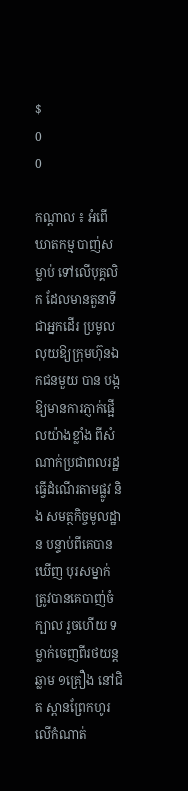$
0
0

កណ្ដាល ៖ អំពើឃាតកម្ម បាញ់សម្លាប់ ទៅលើបុគ្គលិក ដែលមានតួនាទីជាអ្នកដើរ ប្រមូលលុយឱ្យក្រុមហ៊ុនឯកជនមួយ បាន បង្កឱ្យមានការភ្ញាក់ផ្អើលយ៉ាងខ្លាំង ពីសំ ណាក់ប្រជាពលរដ្ឋ ធ្វើដំណើរតាមផ្លូវ និង សមត្ថកិច្ចមូលដ្ឋាន បន្ទាប់ពីគេបានឃើញ បុរសម្នាក់ ត្រូវបានគេបាញ់ចំក្បាល រួចហើយ ទម្លាក់ចេញពីរថយន្ដឆ្លាម ១គ្រឿង នៅជិត ស្ពានព្រែកហូរ លើកំណាត់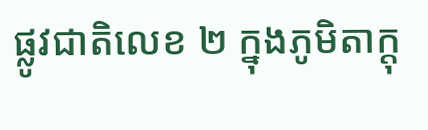ផ្លូវជាតិលេខ ២ ក្នុងភូមិតាក្ដុ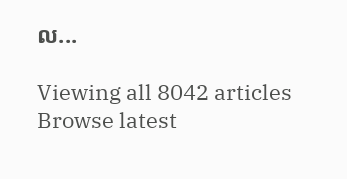ល...

Viewing all 8042 articles
Browse latest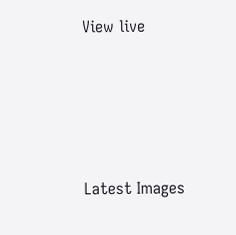View live




Latest Images